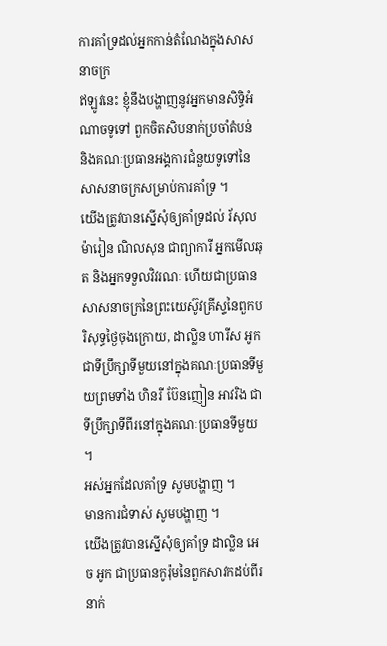ការគាំទ្រដល់អ្នកកាន់តំណែងក្នុងសាសនាចក្រ
ឥឡូវនេះ ខ្ញុំនឹងបង្ហាញនូវអ្នកមានសិទ្ធិអំណាចទូទៅ ពួកចិតសិបនាក់ប្រចាំតំបន់ និងគណៈប្រធានអង្គការជំនួយទូទៅនៃសាសនាចក្រសម្រាប់ការគាំទ្រ ។
យើងត្រូវបានស្នើសុំឲ្យគាំទ្រដល់ រ័សុល ម៉ារៀន ណិលសុន ជាព្យាការី អ្នកមើលឆុត និងអ្នកទទួលវិវរណៈ ហើយជាប្រធានសាសនាចក្រនៃព្រះយេស៊ូវគ្រីស្ទនៃពួកបរិសុទ្ធថ្ងៃចុងក្រោយ, ដាល្លិន ហារីស អូក ជាទីប្រឹក្សាទីមួយនៅក្នុងគណៈប្រធានទីមួយព្រមទាំង ហិនរី ប៊ែនញៀន អាវរិង ជាទីប្រឹក្សាទីពីរនៅក្នុងគណៈប្រធានទីមួយ ។
អស់អ្នកដែលគាំទ្រ សូមបង្ហាញ ។
មានការជំទាស់ សូមបង្ហាញ ។
យើងត្រូវបានស្នើសុំឲ្យគាំទ្រ ដាល្លិន អេច អូក ជាប្រធានកូរ៉ុមនៃពួកសាវកដប់ពីរនាក់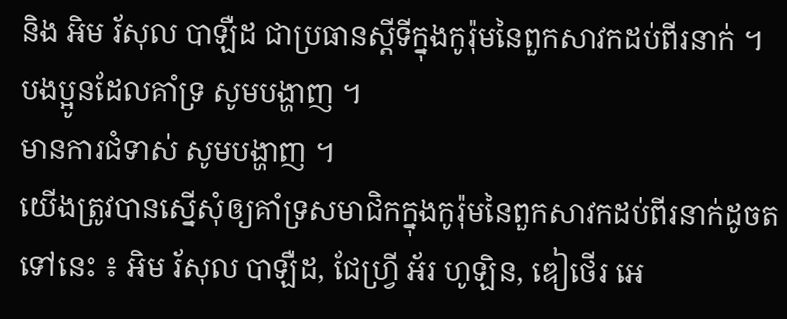និង អិម រ័សុល បាឡឺដ ជាប្រធានស្ដីទីក្នុងកូរ៉ុមនៃពួកសាវកដប់ពីរនាក់ ។
បងប្អូនដែលគាំទ្រ សូមបង្ហាញ ។
មានការជំទាស់ សូមបង្ហាញ ។
យើងត្រូវបានស្នើសុំឲ្យគាំទ្រសមាជិកក្នុងកូរ៉ុមនៃពួកសាវកដប់ពីរនាក់ដូចតទៅនេះ ៖ អិម រ័សុល បាឡឺដ, ជែហ្វ្រី អ័រ ហូឡិន, ឌៀថើរ អេ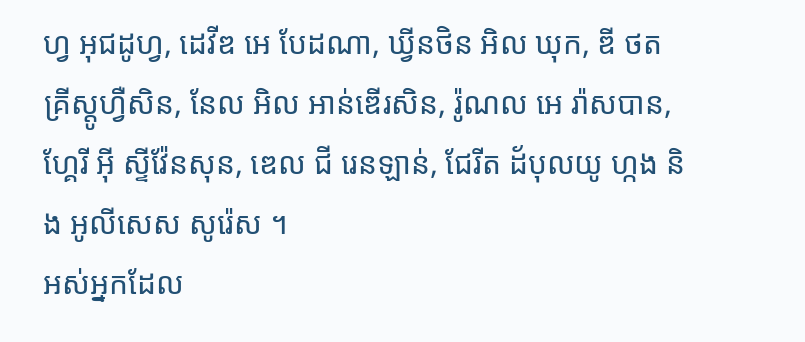ហ្វ អុជដូហ្វ, ដេវីឌ អេ បែដណា, ឃ្វីនថិន អិល ឃុក, ឌី ថត គ្រីស្តូហ្វឺសិន, នែល អិល អាន់ឌើរសិន, រ៉ូណល អេ រ៉ាសបាន, ហ្គែរី អ៊ី ស្ទីវ៉ែនសុន, ឌេល ជី រេនឡាន់, ជែរីត ដ័បុលយូ ហ្កង និង អូលីសេស សូរ៉េស ។
អស់អ្នកដែល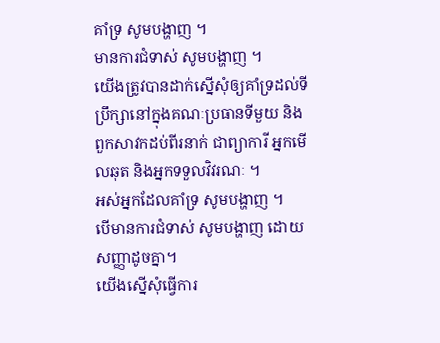គាំទ្រ សូមបង្ហាញ ។
មានការជំទាស់ សូមបង្ហាញ ។
យើងត្រូវបានដាក់ស្នើសុំឲ្យគាំទ្រដល់ទីប្រឹក្សានៅក្នុងគណៈប្រធានទីមួយ និងពួកសាវកដប់ពីរនាក់ ជាព្យាការី អ្នកមើលឆុត និងអ្នកទទួលវិវរណៈ ។
អស់អ្នកដែលគាំទ្រ សូមបង្ហាញ ។
បើមានការជំទាស់ សូមបង្ហាញ ដោយសញ្ញាដូចគ្នា។
យើងស្នើសុំធ្វើការ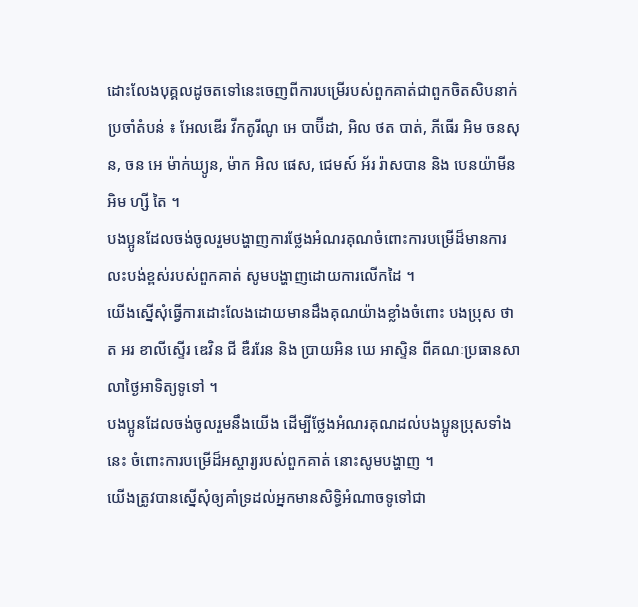ដោះលែងបុគ្គលដូចតទៅនេះចេញពីការបម្រើរបស់ពួកគាត់ជាពួកចិតសិបនាក់ប្រចាំតំបន់ ៖ អែលឌើរ វីកតូរីណូ អេ បាប៊ីដា, អិល ថត បាត់, ភីធើរ អិម ចនសុន, ចន អេ ម៉ាក់ឃ្យូន, ម៉ាក អិល ផេស, ជេមស៍ អ័រ រ៉ាសបាន និង បេនយ៉ាមីន អិម ហ្សី តៃ ។
បងប្អូនដែលចង់ចូលរួមបង្ហាញការថ្លែងអំណរគុណចំពោះការបម្រើដ៏មានការលះបង់ខ្ពស់របស់ពួកគាត់ សូមបង្ហាញដោយការលើកដៃ ។
យើងស្នើសុំធ្វើការដោះលែងដោយមានដឹងគុណយ៉ាងខ្លាំងចំពោះ បងប្រុស ថាត អរ ខាលីស្ទើរ ឌេវិន ជី ឌឺររែន និង ប្រាយអិន ឃេ អាស្ទិន ពីគណៈប្រធានសាលាថ្ងៃអាទិត្យទូទៅ ។
បងប្អូនដែលចង់ចូលរួមនឹងយើង ដើម្បីថ្លែងអំណរគុណដល់បងប្អូនប្រុសទាំងនេះ ចំពោះការបម្រើដ៏អស្ចារ្យរបស់ពួកគាត់ នោះសូមបង្ហាញ ។
យើងត្រូវបានស្នើសុំឲ្យគាំទ្រដល់អ្នកមានសិទ្ធិអំណាចទូទៅជា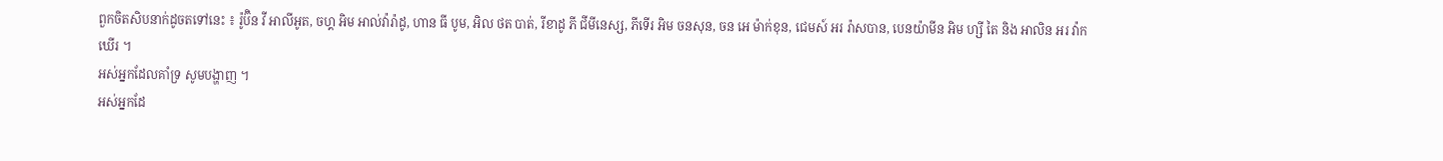ពួកចិតសិបនាក់ដូចតទៅនេះ ៖ រ៉ូប៊ិន វី អាលីអូត, ចហ្គ អិម អាល់វ៉ារ៉ាដូ, ហាន ធី បូម, អិល ថត បាត់, រីខាដូ ភី ជីមីនេស្ស, ភីទើរ អិម ចនសុន, ចន អេ ម៉ាក់ខុន, ជេមស៍ អរ រ៉ាសបាន, បេនយ៉ាមីន អិម ហ្សី តៃ និង អាលិន អរ វ៉ាកឃើរ ។
អស់អ្នកដែលគាំទ្រ សូមបង្ហាញ ។
អស់អ្នកដែ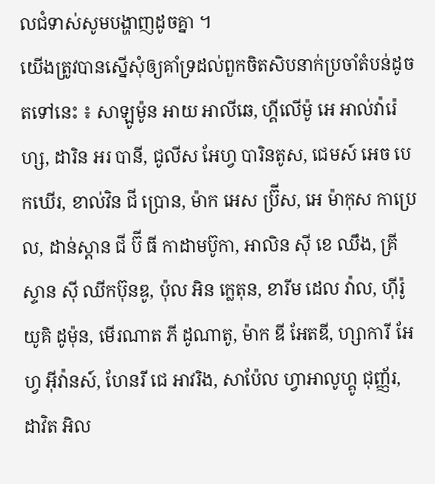លជំទាស់សូមបង្ហាញដូចគ្នា ។
យើងត្រូវបានស្នើសុំឲ្យគាំទ្រដល់ពួកចិតសិបនាក់ប្រចាំតំបន់ដូចតទៅនេះ ៖ សាឡូម៉ូន អាយ អាលីឆេ, ហ្គីលើម៉ូ អេ អាល់វ៉ារ៉េហ្ស, ដារិន អរ បានី, ជូលីស អែហ្វ បារិនតូស, ជេមស៍ អេច បេកឃើរ, ខាល់វិន ជី ប្រោន, ម៉ាក អេស ប្រ៊ីស, អេ ម៉ាកុស កាប្រេល, ដាន់ស្ដាន ជី ប៊ី ធី កាដាមប៊ូកា, អាលិន ស៊ី ខេ ឈឹង, គ្រីស្ទាន ស៊ី ឈីកប៊ុនឌូ, ប៉ុល អិន ក្លេតុន, ខារីម ដេល វ៉ាល, ហ៊ីរ៉ូយូគិ ដូម៉ុន, មើរណាត ភី ដូណាតូ, ម៉ាក ឌី អែតឌី, ហ្សាការី អែហ្វ អ៊ីវ៉ានស៍, ហែនរី ជេ អាវរិង, សាប៉ែល ហ្វាអាលូហ្គូ ជុញ្ញ័រ, ដាវិត អិល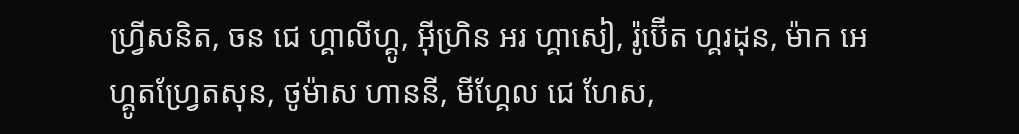ហ្វ្រីសនិត, ចន ជេ ហ្គាលីហ្គូ, អ៊ីហ្រិន អរ ហ្គាសៀ, រ៉ូប៊ើត ហ្គរដុន, ម៉ាក អេ ហ្គូតហ្វ្រែតសុន, ថូម៉ាស ហាននី, មីហ្គែល ជេ ហែស,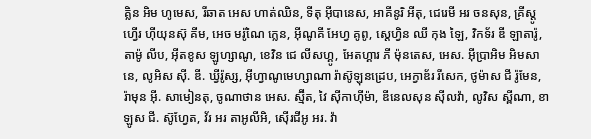គ្លិន អិម ហូមេស, រីឆាត អេស ហាត់ឈិន, ទីតុ អ៊ីបានេស, អាគីនូរិ អីតុ, ជេរេមី អរ ចនសុន, គ្រីស្ដូហ្វើរ ហ៊ីយុនស៊ុ គីម, អេច មរ៉ូណៃ ក្លេន, អ៊ីណូគី អែហ្វ គូពូ, ស្ដេហ្វិន ឈី កុង ឡៃ, វិកទ័រ ឌី ឡាតារ៉ូ, តាម៉ូ លីប, អ៊ីតខូស ឡូហ្សាណូ, ខេវិន ជេ លីសហ្គូ, អែតហ្គារ ភី ម៉ុនតេស, អេស. អ៊ីប្រាអិម អិមសានេ, លូអិស ស៊ី. ឌី. ឃ្វីរ៉ូស្ស, អ៊ីហ្វាណូមេហ្សាណា រ៉ាស៊ូឡុនដ្រេប, អេក្វាឌ័រ រីសេក, ថូម៉ាស ជី រ៉ូមែន, រ៉ាមុន អ៊ី. សាមៀនតុ, ចូណាថាន អេស. ស្ម៊ីត, វៃ ស៊ីកាហ៊ីម៉ា, ឌីនេលសុន ស៊ីលវ៉ា, លូវិស ស្ពីណា, ខាឡូស ជី. ស៊ូហ្វែត, វ័រ អរ តាអូលីអិ, ស៊ើរជីអូ អរ. វ៉ា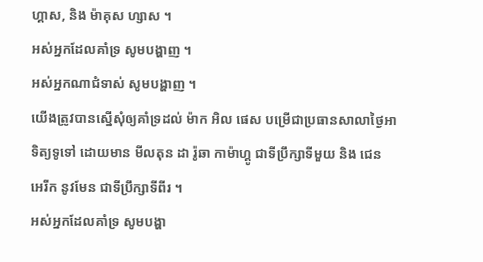ហ្គាស, និង ម៉ាគុស ហ្សាស ។
អស់អ្នកដែលគាំទ្រ សូមបង្ហាញ ។
អស់អ្នកណាជំទាស់ សូមបង្ហាញ ។
យើងត្រូវបានស្នើសុំឲ្យគាំទ្រដល់ ម៉ាក អិល ផេស បម្រើជាប្រធានសាលាថ្ងៃអាទិត្យទូទៅ ដោយមាន មីលតុន ដា រ៉ូឆា កាម៉ាហ្គូ ជាទីប្រឹក្សាទីមួយ និង ជេន អេរីក នូវមែន ជាទីប្រឹក្សាទីពីរ ។
អស់អ្នកដែលគាំទ្រ សូមបង្ហា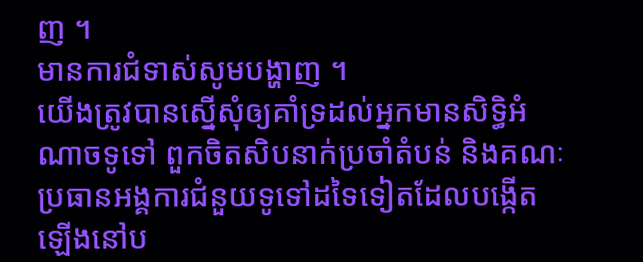ញ ។
មានការជំទាស់សូមបង្ហាញ ។
យើងត្រូវបានស្នើសុំឲ្យគាំទ្រដល់អ្នកមានសិទ្ធិអំណាចទូទៅ ពួកចិតសិបនាក់ប្រចាំតំបន់ និងគណៈប្រធានអង្គការជំនួយទូទៅដទៃទៀតដែលបង្កើតឡើងនៅប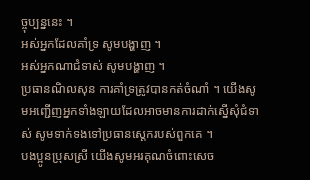ច្ចុប្បន្ននេះ ។
អស់អ្នកដែលគាំទ្រ សូមបង្ហាញ ។
អស់អ្នកណាជំទាស់ សូមបង្ហាញ ។
ប្រធានណិលសុន ការគាំទ្រត្រូវបានកត់ចំណាំ ។ យើងសូមអញ្ជើញអ្នកទាំងឡាយដែលអាចមានការដាក់ស្នើសុំជំទាស់ សូមទាក់ទងទៅប្រធានស្ដេករបស់ពួកគេ ។
បងប្អូនប្រុសស្រី យើងសូមអរគុណចំពោះសេច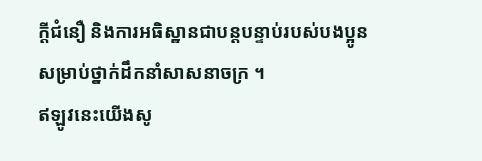ក្តីជំនឿ និងការអធិស្ឋានជាបន្តបន្ទាប់របស់បងប្អូនសម្រាប់ថ្នាក់ដឹកនាំសាសនាចក្រ ។
ឥឡូវនេះយើងសូ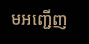មអញ្ជើញ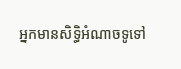អ្នកមានសិទ្ធិអំណាចទូទៅ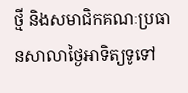ថ្មី និងសមាជិកគណៈប្រធានសាលាថ្ងៃអាទិត្យទូទៅ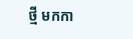ថ្មី មកកា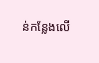ន់កន្លែងលើ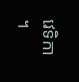វេទិកា ។